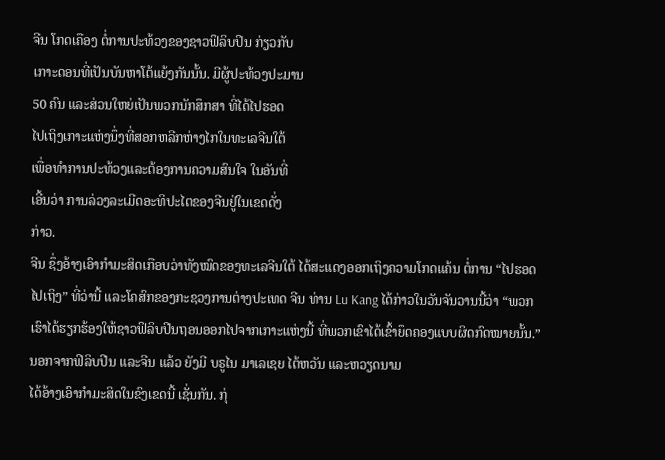ຈີນ ໂກດເຄືອງ ຕໍ່ການປະທ້ວງຂອງຊາວຟິລິບປິນ ກ່ຽວກັບ
ເກາະດອນທີ່ເປັນບັນຫາໂຕ້ແຍ້ງກັນນັ້ນ. ມີຜູ້ປະທ້ວງປະມານ
50 ຄົນ ແລະສ່ວນໃຫຍ່ເປັນພວກນັກສຶກສາ ທີ່ໄດ້ໄປຮອດ
ໄປເຖິງເກາະແຫ່ງນຶ່ງທີ່ສອກຫລີກຫ່າງໄກໃນທະເລຈີນໃຕ້
ເພື່ອທຳການປະທ້ວງແລະຕ້ອງການຄວາມສົນໃຈ ໃນອັນທີ່
ເອີ້ນວ່າ ການລ່ວງລະເມີດອະທິປະໄຕຂອງຈີນຢູ່ໃນເຂດດັ່ງ
ກ່າວ.
ຈີນ ຊຶ່ງອ້າງເອົາກຳມະສິດເກືອບວ່າທັງໝົດຂອງທະເລຈີນໃຕ້ ໄດ້ສະແດງອອກເຖິງຄວາມໂກດແຄ້ນ ຕໍ່ການ “ໄປຮອດໄປເຖິງ” ທີ່ວ່ານີ້ ແລະໂຄສົກຂອງກະຊວງການຕ່າງປະເທດ ຈີນ ທ່ານ Lu Kang ໄດ້ກ່າວໃນວັນຈັນວານນີ້ວ່າ “ພວກເຮົາໄດ້ຮຽກຮ້ອງໃຫ້ຊາວຟິລິບປີນຖອນອອກໄປຈາກເກາະແຫ່ງນີ້ ທີ່ພວກເຂົາໄດ້ເຂົ້າຍຶດຄອງແບບຜິດກົດໝາຍນັ້ນ.”
ນອກຈາກຟິລິບປີນ ແລະຈີນ ແລ້ວ ຍັງມີ ບຣູໄນ ມາເລເຊຍ ໄຕ້ຫວັນ ແລະຫວຽດນາມ
ໄດ້ອ້າງເອົາກຳມະສິດໃນຂົງເຂດນີ້ ເຊັ່ນກັນ. ກຸ່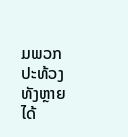ມພວກປະທ້ວງທັງຫຼາຍ ໄດ້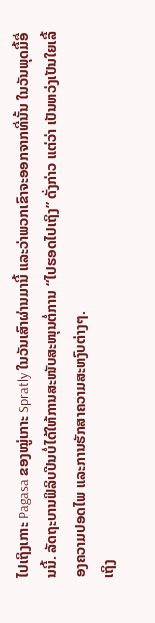ໄປເຖິງເກາະ Pagasa ຂອງໝູ່ເກາະ Spratly ໃນວັນເສົາຜ່ານມານີ້ ແລະວ່າພວກເຂົາຈະອອກຈາກທີ່ນັ້ນ ໃນວັນພຸດມື້ອື່ນນີ້. ລັດຖະບານຟິລິບປີນບໍ່ໄດ້ໃຫ້ການສະໜັບສະໜຸນຕໍ່ການ “ໄປຮອດໄປເຖິງ” ດັ່ງກ່າວ ແຕ່ວ່າ ເປັນຫວ່ງເປັນໃຍເລື້ອງຄວາມປອດໄພ ແລະການຮັກສາຄວາມສະຫງົບຕ່າງໆ.
ເຖິງ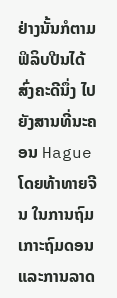ຢ່າງນັ້ນກໍຕາມ ຟິລິບປີນໄດ້ສົ່ງຄະດີນຶ່ງ ໄປຍັງສານທີ່ນະຄອນ Hague ໂດຍທ້າທາຍຈີນ ໃນການຖົມເກາະຖົມດອນແລະການລາດ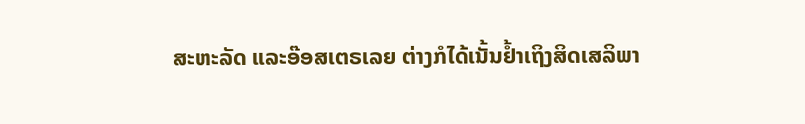ສະຫະລັດ ແລະອ໊ອສເຕຣເລຍ ຕ່າງກໍໄດ້ເນັ້ນຢ້ຳເຖິງສິດເສລິພາ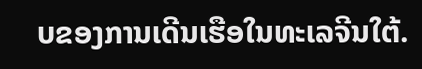ບຂອງການເດີນເຮືອໃນທະເລຈີນໃຕ້.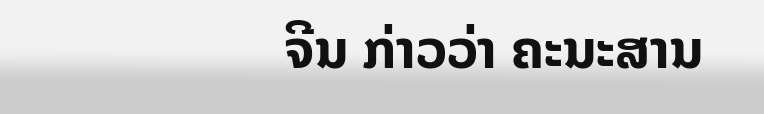ຈີນ ກ່າວວ່າ ຄະນະສານ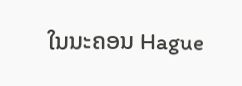ໃນນະຄອນ Hague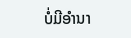ບໍ່ມີອຳນາ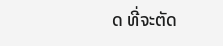ດ ທີ່ຈະຕັດ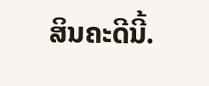ສິນຄະດີນີ້.